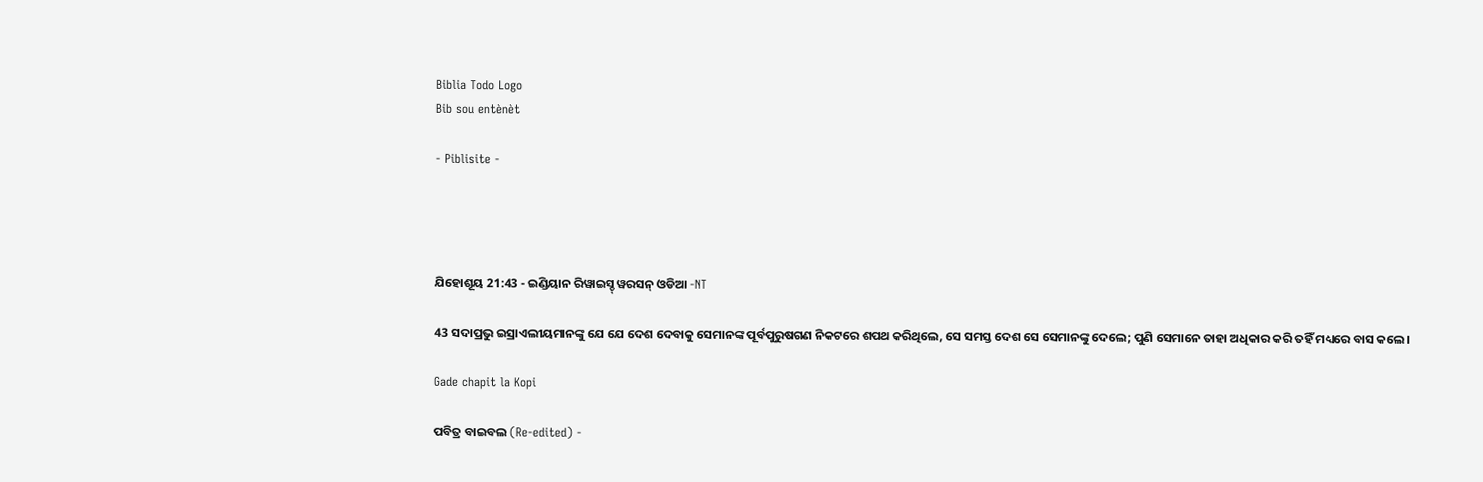Biblia Todo Logo
Bib sou entènèt

- Piblisite -




ଯିହୋଶୂୟ 21:43 - ଇଣ୍ଡିୟାନ ରିୱାଇସ୍ଡ୍ ୱରସନ୍ ଓଡିଆ -NT

43 ସଦାପ୍ରଭୁ ଇସ୍ରାଏଲୀୟମାନଙ୍କୁ ଯେ ଯେ ଦେଶ ଦେବାକୁ ସେମାନଙ୍କ ପୂର୍ବପୁରୁଷଗଣ ନିକଟରେ ଶପଥ କରିଥିଲେ, ସେ ସମସ୍ତ ଦେଶ ସେ ସେମାନଙ୍କୁ ଦେଲେ; ପୁଣି ସେମାନେ ତାହା ଅଧିକାର କରି ତହିଁ ମଧ୍ୟରେ ବାସ କଲେ।

Gade chapit la Kopi

ପବିତ୍ର ବାଇବଲ (Re-edited) -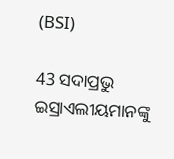(BSI)

43 ସଦାପ୍ରଭୁ ଇସ୍ରାଏଲୀୟମାନଙ୍କୁ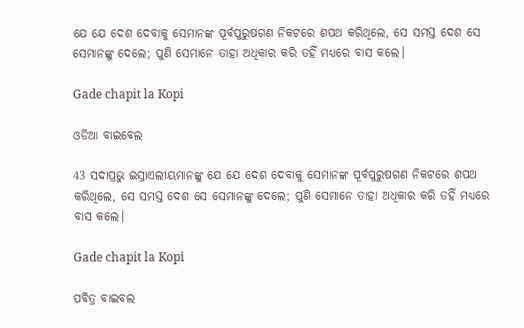ଯେ ଯେ ଦେଶ ଦେବାକୁ ସେମାନଙ୍କ ପୂର୍ବପୁରୁଷଗଣ ନିକଟରେ ଶପଥ କରିଥିଲେ, ସେ ସମସ୍ତ ଦେଶ ସେ ସେମାନଙ୍କୁ ଦେଲେ; ପୁଣି ସେମାନେ ତାହା ଅଧିକାର କରି ତହିଁ ମଧ୍ୟରେ ବାସ କଲେ।

Gade chapit la Kopi

ଓଡିଆ ବାଇବେଲ

43 ସଦାପ୍ରଭୁ ଇସ୍ରାଏଲୀୟମାନଙ୍କୁ ଯେ ଯେ ଦେଶ ଦେବାକୁ ସେମାନଙ୍କ ପୂର୍ବପୁରୁଷଗଣ ନିକଟରେ ଶପଥ କରିଥିଲେ, ସେ ସମସ୍ତ ଦେଶ ସେ ସେମାନଙ୍କୁ ଦେଲେ; ପୁଣି ସେମାନେ ତାହା ଅଧିକାର କରି ତହିଁ ମଧ୍ୟରେ ବାସ କଲେ।

Gade chapit la Kopi

ପବିତ୍ର ବାଇବଲ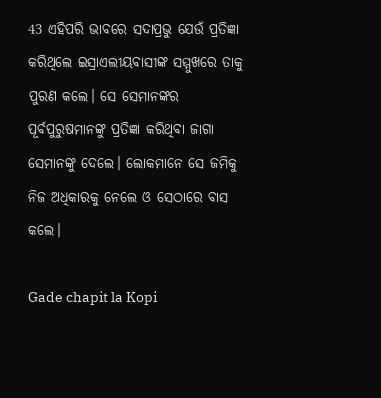43 ଏହିପରି ଭାବରେ ସଦାପ୍ରଭୁ ଯେଉଁ ପ୍ରତିଜ୍ଞା କରିଥିଲେ ଇସ୍ରାଏଲୀୟବାସୀଙ୍କ ସମ୍ମୁଖରେ ତାକୁ ପୁରଣ କଲେ। ସେ ସେମାନଙ୍କର ପୂର୍ବପୁରୁଷମାନଙ୍କୁ ପ୍ରତିଜ୍ଞା କରିଥିବା ଜାଗା ସେମାନଙ୍କୁ ଦେଲେ। ଲୋକମାନେ ସେ ଜମିକୁ ନିଜ ଅଧିକାରକୁ ନେଲେ ଓ ସେଠାରେ ବାସ କଲେ।

Gade chapit la Kopi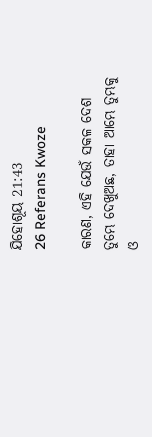ଯିହୋଶୂୟ 21:43
26 Referans Kwoze

କାରଣ, ଏହି ଯେଉଁ ସକଳ ଦେଶ ତୁମ୍ଭେ ଦେଖୁଅଛ, ତାହା ଆମ୍ଭେ ତୁମ୍ଭକୁ ଓ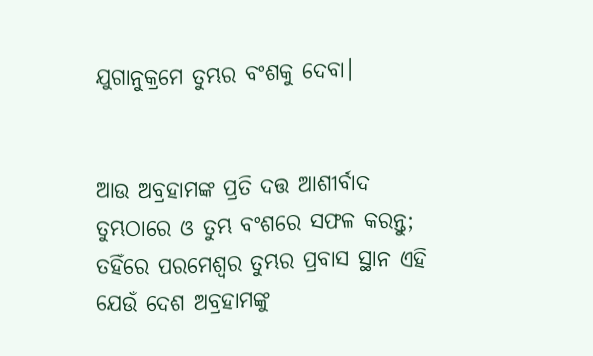ଯୁଗାନୁକ୍ରମେ ତୁମ୍ଭର ବଂଶକୁ ଦେବା।


ଆଉ ଅବ୍ରହାମଙ୍କ ପ୍ରତି ଦତ୍ତ ଆଶୀର୍ବାଦ ତୁମ୍ଭଠାରେ ଓ ତୁମ୍ଭ ବଂଶରେ ସଫଳ କରନ୍ତୁ; ତହିଁରେ ପରମେଶ୍ୱର ତୁମ୍ଭର ପ୍ରବାସ ସ୍ଥାନ ଏହି ଯେଉଁ ଦେଶ ଅବ୍ରହାମଙ୍କୁ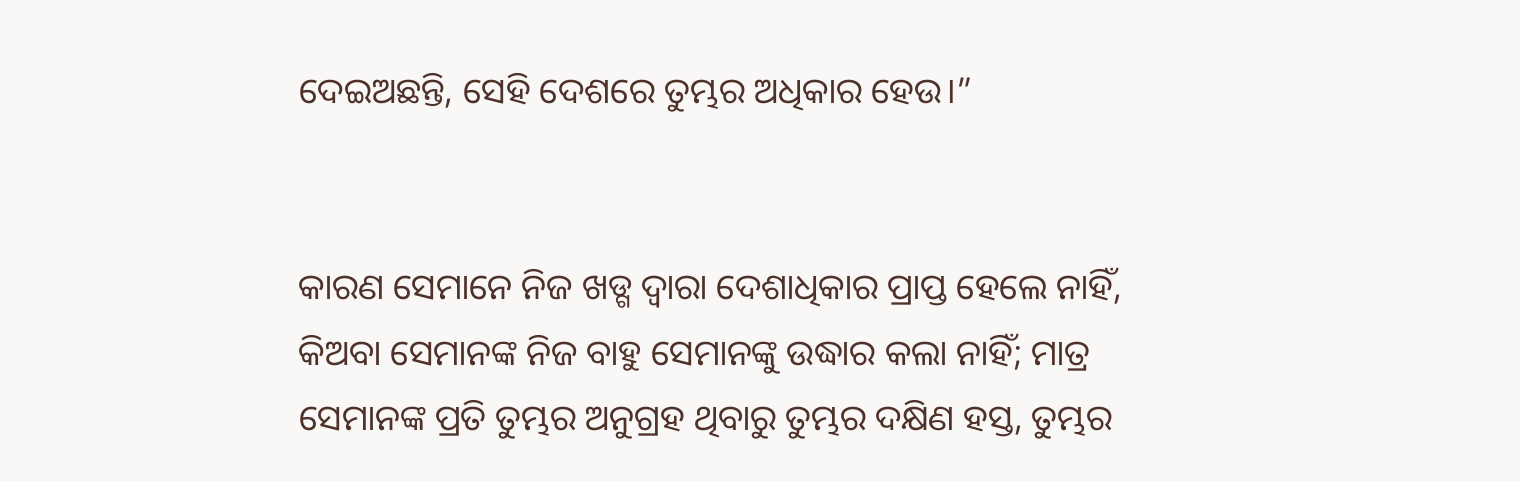ଦେଇଅଛନ୍ତି, ସେହି ଦେଶରେ ତୁମ୍ଭର ଅଧିକାର ହେଉ।”


କାରଣ ସେମାନେ ନିଜ ଖଡ୍ଗ ଦ୍ୱାରା ଦେଶାଧିକାର ପ୍ରାପ୍ତ ହେଲେ ନାହିଁ, କିଅବା ସେମାନଙ୍କ ନିଜ ବାହୁ ସେମାନଙ୍କୁ ଉଦ୍ଧାର କଲା ନାହିଁ; ମାତ୍ର ସେମାନଙ୍କ ପ୍ରତି ତୁମ୍ଭର ଅନୁଗ୍ରହ ଥିବାରୁ ତୁମ୍ଭର ଦକ୍ଷିଣ ହସ୍ତ, ତୁମ୍ଭର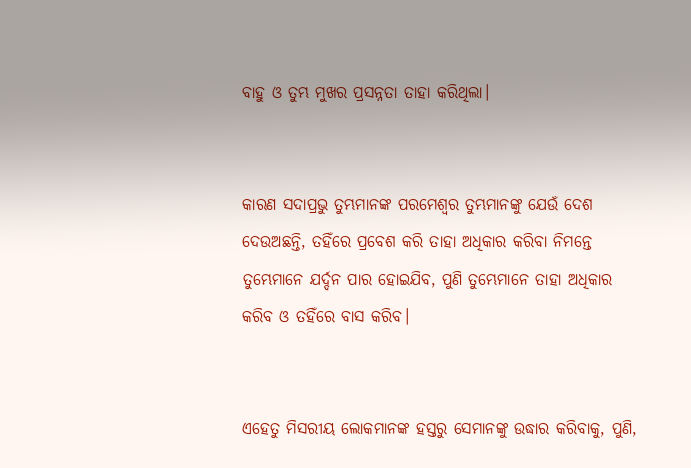ବାହୁ ଓ ତୁମ୍ଭ ମୁଖର ପ୍ରସନ୍ନତା ତାହା କରିଥିଲା।


କାରଣ ସଦାପ୍ରଭୁ ତୁମ୍ଭମାନଙ୍କ ପରମେଶ୍ୱର ତୁମ୍ଭମାନଙ୍କୁ ଯେଉଁ ଦେଶ ଦେଉଅଛନ୍ତି, ତହିଁରେ ପ୍ରବେଶ କରି ତାହା ଅଧିକାର କରିବା ନିମନ୍ତେ ତୁମ୍ଭେମାନେ ଯର୍ଦ୍ଦନ ପାର ହୋଇଯିବ, ପୁଣି ତୁମ୍ଭେମାନେ ତାହା ଅଧିକାର କରିବ ଓ ତହିଁରେ ବାସ କରିବ।


ଏହେତୁ ମିସରୀୟ ଲୋକମାନଙ୍କ ହସ୍ତରୁ ସେମାନଙ୍କୁ ଉଦ୍ଧାର କରିବାକୁ, ପୁଣି,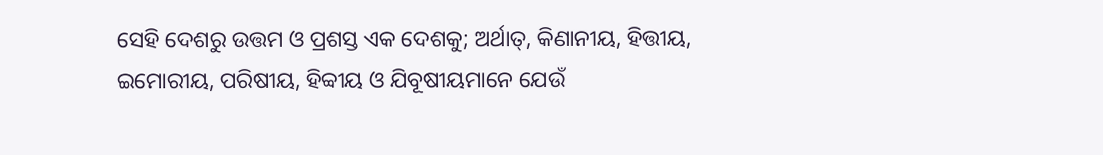ସେହି ଦେଶରୁ ଉତ୍ତମ ଓ ପ୍ରଶସ୍ତ ଏକ ଦେଶକୁ; ଅର୍ଥାତ୍‍, କିଣାନୀୟ, ହିତ୍ତୀୟ, ଇମୋରୀୟ, ପରିଷୀୟ, ହିବ୍ବୀୟ ଓ ଯିବୂଷୀୟମାନେ ଯେଉଁ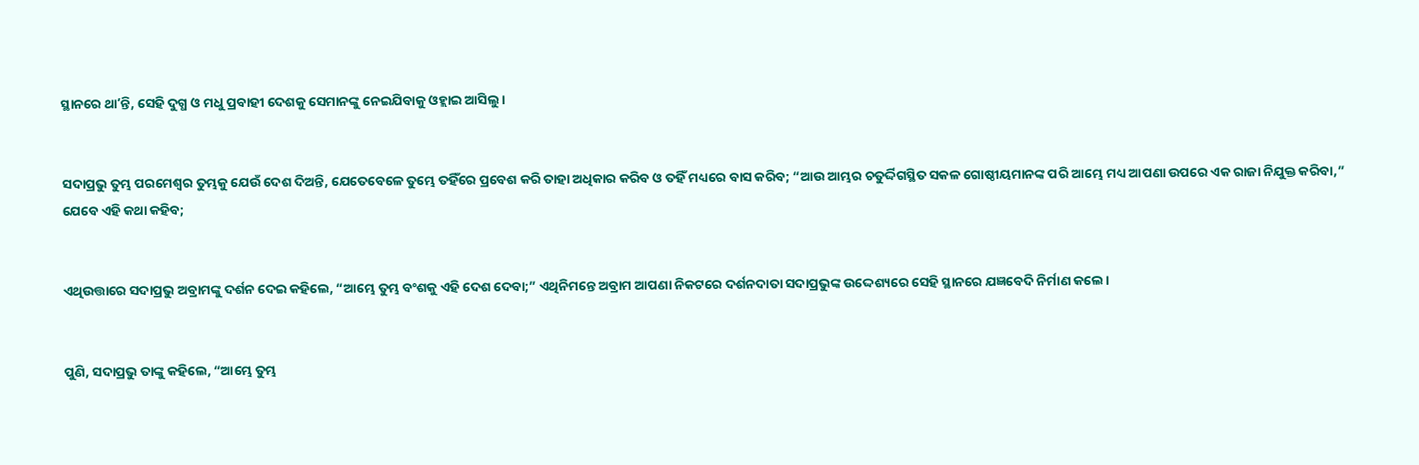ସ୍ଥାନରେ ଥାʼନ୍ତି, ସେହି ଦୁଗ୍ଧ ଓ ମଧୁ ପ୍ରବାହୀ ଦେଶକୁ ସେମାନଙ୍କୁ ନେଇଯିବାକୁ ଓହ୍ଲାଇ ଆସିଲୁ।


ସଦାପ୍ରଭୁ ତୁମ୍ଭ ପରମେଶ୍ୱର ତୁମ୍ଭକୁ ଯେଉଁ ଦେଶ ଦିଅନ୍ତି, ଯେତେବେଳେ ତୁମ୍ଭେ ତହିଁରେ ପ୍ରବେଶ କରି ତାହା ଅଧିକାର କରିବ ଓ ତହିଁ ମଧ୍ୟରେ ବାସ କରିବ; “ଆଉ ଆମ୍ଭର ଚତୁର୍ଦ୍ଦିଗସ୍ଥିତ ସକଳ ଗୋଷ୍ଠୀୟମାନଙ୍କ ପରି ଆମ୍ଭେ ମଧ୍ୟ ଆପଣା ଉପରେ ଏକ ରାଜା ନିଯୁକ୍ତ କରିବା,” ଯେବେ ଏହି କଥା କହିବ;


ଏଥିଉତ୍ତାରେ ସଦାପ୍ରଭୁ ଅବ୍ରାମଙ୍କୁ ଦର୍ଶନ ଦେଇ କହିଲେ, “ଆମ୍ଭେ ତୁମ୍ଭ ବଂଶକୁ ଏହି ଦେଶ ଦେବା;” ଏଥିନିମନ୍ତେ ଅବ୍ରାମ ଆପଣା ନିକଟରେ ଦର୍ଶନଦାତା ସଦାପ୍ରଭୁଙ୍କ ଉଦ୍ଦେଶ୍ୟରେ ସେହି ସ୍ଥାନରେ ଯଜ୍ଞବେଦି ନିର୍ମାଣ କଲେ।


ପୁଣି, ସଦାପ୍ରଭୁ ତାଙ୍କୁ କହିଲେ, “ଆମ୍ଭେ ତୁମ୍ଭ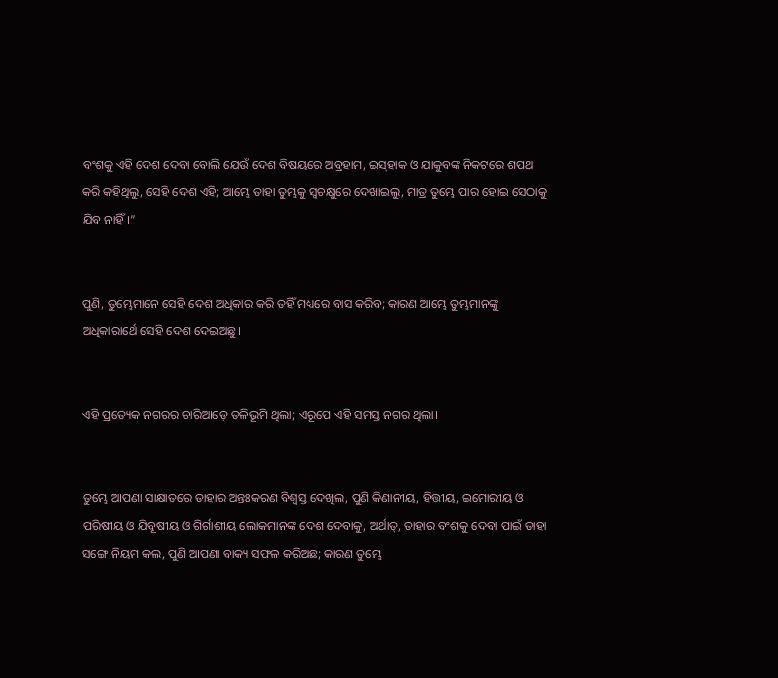ବଂଶକୁ ଏହି ଦେଶ ଦେବା ବୋଲି ଯେଉଁ ଦେଶ ବିଷୟରେ ଅବ୍ରହାମ, ଇସ୍‌ହାକ ଓ ଯାକୁବଙ୍କ ନିକଟରେ ଶପଥ କରି କହିଥିଲୁ, ସେହି ଦେଶ ଏହି; ଆମ୍ଭେ ତାହା ତୁମ୍ଭକୁ ସ୍ୱଚକ୍ଷୁରେ ଦେଖାଇଲୁ, ମାତ୍ର ତୁମ୍ଭେ ପାର ହୋଇ ସେଠାକୁ ଯିବ ନାହିଁ।”


ପୁଣି, ତୁମ୍ଭେମାନେ ସେହି ଦେଶ ଅଧିକାର କରି ତହିଁ ମଧ୍ୟରେ ବାସ କରିବ; କାରଣ ଆମ୍ଭେ ତୁମ୍ଭମାନଙ୍କୁ ଅଧିକାରାର୍ଥେ ସେହି ଦେଶ ଦେଇଅଛୁ।


ଏହି ପ୍ରତ୍ୟେକ ନଗରର ଚାରିଆଡ଼େ ତଳିଭୂମି ଥିଲା; ଏରୂପେ ଏହି ସମସ୍ତ ନଗର ଥିଲା।


ତୁମ୍ଭେ ଆପଣା ସାକ୍ଷାତରେ ତାହାର ଅନ୍ତଃକରଣ ବିଶ୍ୱସ୍ତ ଦେଖିଲ, ପୁଣି କିଣାନୀୟ, ହିତ୍ତୀୟ, ଇମୋରୀୟ ଓ ପରିଷୀୟ ଓ ଯିବୂଷୀୟ ଓ ଗିର୍ଗାଶୀୟ ଲୋକମାନଙ୍କ ଦେଶ ଦେବାକୁ, ଅର୍ଥାତ୍‍, ତାହାର ବଂଶକୁ ଦେବା ପାଇଁ ତାହା ସଙ୍ଗେ ନିୟମ କଲ, ପୁଣି ଆପଣା ବାକ୍ୟ ସଫଳ କରିଅଛ; କାରଣ ତୁମ୍ଭେ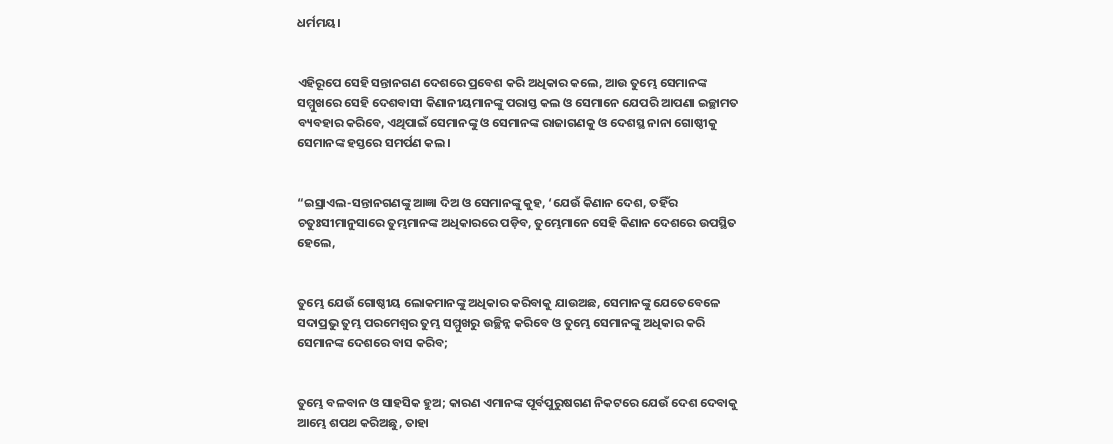ଧର୍ମମୟ।


ଏହିରୂପେ ସେହି ସନ୍ତାନଗଣ ଦେଶରେ ପ୍ରବେଶ କରି ଅଧିକାର କଲେ, ଆଉ ତୁମ୍ଭେ ସେମାନଙ୍କ ସମ୍ମୁଖରେ ସେହି ଦେଶବାସୀ କିଣାନୀୟମାନଙ୍କୁ ପରାସ୍ତ କଲ ଓ ସେମାନେ ଯେପରି ଆପଣା ଇଚ୍ଛାମତ ବ୍ୟବହାର କରିବେ, ଏଥିପାଇଁ ସେମାନଙ୍କୁ ଓ ସେମାନଙ୍କ ରାଜାଗଣକୁ ଓ ଦେଶସ୍ଥ ନାନା ଗୋଷ୍ଠୀକୁ ସେମାନଙ୍କ ହସ୍ତରେ ସମର୍ପଣ କଲ।


“ଇସ୍ରାଏଲ-ସନ୍ତାନଗଣଙ୍କୁ ଆଜ୍ଞା ଦିଅ ଓ ସେମାନଙ୍କୁ କୁହ, ‘ଯେଉଁ କିଣାନ ଦେଶ, ତହିଁର ଚତୁଃସୀମାନୁସାରେ ତୁମ୍ଭମାନଙ୍କ ଅଧିକାରରେ ପଡ଼ିବ, ତୁମ୍ଭେମାନେ ସେହି କିଣାନ ଦେଶରେ ଉପସ୍ଥିତ ହେଲେ,


ତୁମ୍ଭେ ଯେଉଁ ଗୋଷ୍ଠୀୟ ଲୋକମାନଙ୍କୁ ଅଧିକାର କରିବାକୁ ଯାଉଅଛ, ସେମାନଙ୍କୁ ଯେତେବେଳେ ସଦାପ୍ରଭୁ ତୁମ୍ଭ ପରମେଶ୍ୱର ତୁମ୍ଭ ସମ୍ମୁଖରୁ ଉଚ୍ଛିନ୍ନ କରିବେ ଓ ତୁମ୍ଭେ ସେମାନଙ୍କୁ ଅଧିକାର କରି ସେମାନଙ୍କ ଦେଶରେ ବାସ କରିବ;


ତୁମ୍ଭେ ବଳବାନ ଓ ସାହସିକ ହୁଅ; କାରଣ ଏମାନଙ୍କ ପୂର୍ବପୁରୁଷଗଣ ନିକଟରେ ଯେଉଁ ଦେଶ ଦେବାକୁ ଆମ୍ଭେ ଶପଥ କରିଅଛୁ, ତାହା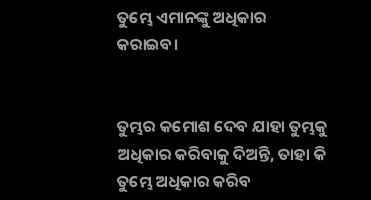ତୁମ୍ଭେ ଏମାନଙ୍କୁ ଅଧିକାର କରାଇବ।


ତୁମ୍ଭର କମୋଶ ଦେବ ଯାହା ତୁମ୍ଭକୁ ଅଧିକାର କରିବାକୁ ଦିଅନ୍ତି, ତାହା କି ତୁମ୍ଭେ ଅଧିକାର କରିବ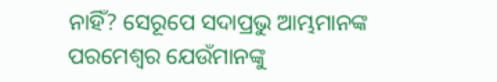ନାହିଁ? ସେରୂପେ ସଦାପ୍ରଭୁ ଆମ୍ଭମାନଙ୍କ ପରମେଶ୍ୱର ଯେଉଁମାନଙ୍କୁ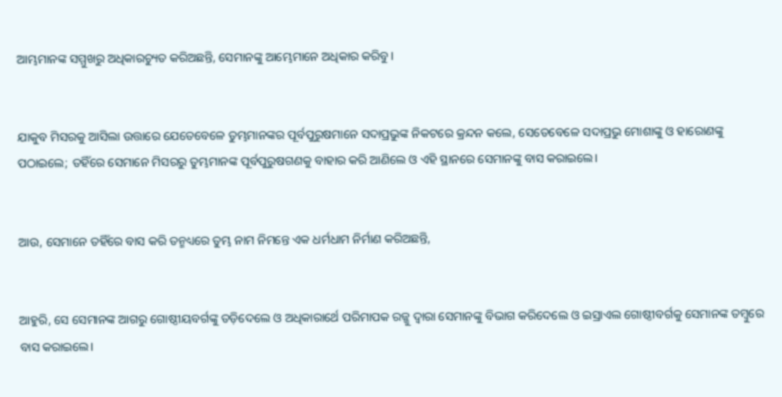ଆମ୍ଭମାନଙ୍କ ସମ୍ମୁଖରୁ ଅଧିକାରଚ୍ୟୁତ କରିଅଛନ୍ତି, ସେମାନଙ୍କୁ ଆମ୍ଭେମାନେ ଅଧିକାର କରିବୁ।


ଯାକୁବ ମିସରକୁ ଆସିଲା ଉତ୍ତାରେ ଯେତେବେଳେ ତୁମ୍ଭମାନଙ୍କର ପୂର୍ବପୁରୁଷମାନେ ସଦାପ୍ରଭୁଙ୍କ ନିକଟରେ କ୍ରନ୍ଦନ କଲେ, ସେତେବେଳେ ସଦାପ୍ରଭୁ ମୋଶାଙ୍କୁ ଓ ହାରୋଣଙ୍କୁ ପଠାଇଲେ; ତହିଁରେ ସେମାନେ ମିସରରୁ ତୁମ୍ଭମାନଙ୍କ ପୂର୍ବପୁରୁଷଗଣକୁ ବାହାର କରି ଆଣିଲେ ଓ ଏହି ସ୍ଥାନରେ ସେମାନଙ୍କୁ ବାସ କରାଇଲେ।


ଆଉ, ସେମାନେ ତହିଁରେ ବାସ କରି ତନ୍ମଧ୍ୟରେ ତୁମ୍ଭ ନାମ ନିମନ୍ତେ ଏକ ଧର୍ମଧାମ ନିର୍ମାଣ କରିଅଛନ୍ତି,


ଆହୁରି, ସେ ସେମାନଙ୍କ ଆଗରୁ ଗୋଷ୍ଠୀୟବର୍ଗଙ୍କୁ ତଡ଼ିଦେଲେ ଓ ଅଧିକାରାର୍ଥେ ପରିମାପକ ରଜ୍ଜୁ ଦ୍ୱାରା ସେମାନଙ୍କୁ ବିଭାଗ କରିଦେଲେ ଓ ଇସ୍ରାଏଲ ଗୋଷ୍ଠୀବର୍ଗକୁ ସେମାନଙ୍କ ତମ୍ବୁରେ ବାସ କରାଇଲେ।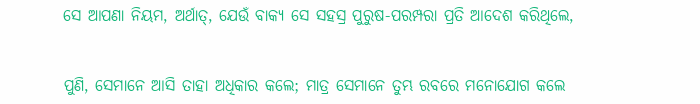ସେ ଆପଣା ନିୟମ, ଅର୍ଥାତ୍‍, ଯେଉଁ ବାକ୍ୟ ସେ ସହସ୍ର ପୁରୁଷ-ପରମ୍ପରା ପ୍ରତି ଆଦେଶ କରିଥିଲେ,


ପୁଣି, ସେମାନେ ଆସି ତାହା ଅଧିକାର କଲେ; ମାତ୍ର ସେମାନେ ତୁମ୍ଭ ରବରେ ମନୋଯୋଗ କଲେ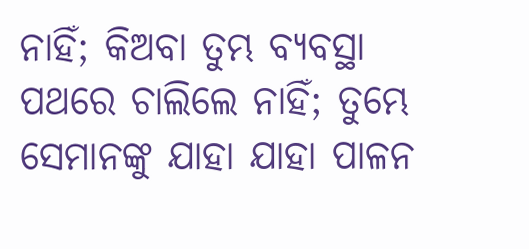ନାହିଁ; କିଅବା ତୁମ୍ଭ ବ୍ୟବସ୍ଥା ପଥରେ ଚାଲିଲେ ନାହିଁ; ତୁମ୍ଭେ ସେମାନଙ୍କୁ ଯାହା ଯାହା ପାଳନ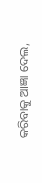କରିବାକୁ ଆଜ୍ଞା ଦେଲ,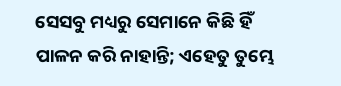ସେସବୁ ମଧ୍ୟରୁ ସେମାନେ କିଛି ହିଁ ପାଳନ କରି ନାହାନ୍ତି; ଏହେତୁ ତୁମ୍ଭେ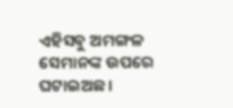ଏହିସବୁ ଅମଙ୍ଗଳ ସେମାନଙ୍କ ଉପରେ ଘଟାଇଅଛ।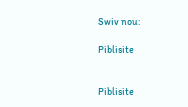Swiv nou:

Piblisite


Piblisite